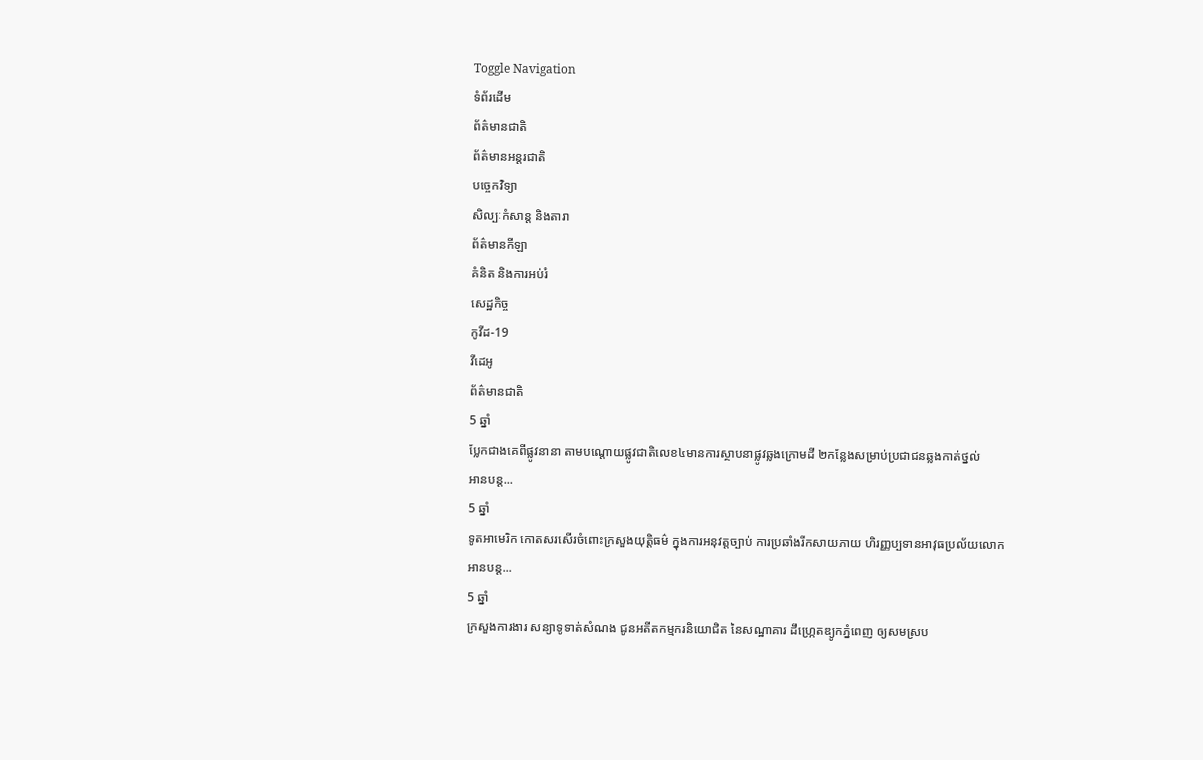Toggle Navigation
ទំព័រដើម
ព័ត៌មានជាតិ
ព័ត៌មានអន្តរជាតិ
បច្ចេកវិទ្យា
សិល្បៈកំសាន្ត និងតារា
ព័ត៌មានកីឡា
គំនិត និងការអប់រំ
សេដ្ឋកិច្ច
កូវីដ-19
វីដេអូ
ព័ត៌មានជាតិ
5 ឆ្នាំ
ប្លែកជាងគេពីផ្លូវនានា តាមបណ្ដោយផ្លូវជាតិលេខ៤មានការស្ថាបនាផ្លូវឆ្លងក្រោមដី ២កន្លែងសម្រាប់ប្រជាជនឆ្លងកាត់ថ្នល់
អានបន្ត...
5 ឆ្នាំ
ទូតអាមេរិក កោតសរសើរចំពោះក្រសួងយុត្តិធម៌ ក្នុងការអនុវត្តច្បាប់ ការប្រឆាំងរីកសាយភាយ ហិរញ្ញប្បទានអាវុធប្រល័យលោក
អានបន្ត...
5 ឆ្នាំ
ក្រសួងការងារ សន្យាទូទាត់សំណង ជូនអតីតកម្មករនិយោជិត នៃសណ្ឋាគារ ដឹហ្ក្រេតឌ្យូកភ្នំពេញ ឲ្យសមស្រប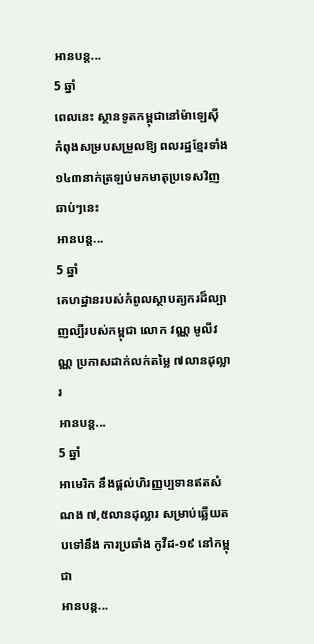អានបន្ត...
5 ឆ្នាំ
ពេលនេះ ស្ថានទូតកម្ពុជានៅម៉ាឡេស៊ី កំពុងសម្របសម្រួលឱ្យ ពលរដ្ឋខ្មែរទាំង១៤៣នាក់ត្រឡប់មកមាតុប្រទេសវិញឆាប់ៗនេះ
អានបន្ត...
5 ឆ្នាំ
គេហដ្ឋានរបស់កំពូលស្ថាបត្យករដ៏ល្បាញល្បីរបស់កម្ពុជា លោក វណ្ណ មូលីវណ្ណ ប្រកាសដាក់លក់តម្លៃ ៧លានដុល្លារ
អានបន្ត...
5 ឆ្នាំ
អាមេរិក នឹងផ្ដល់ហិរញ្ញប្បទានឥតសំណង ៧,៥លានដុល្លារ សម្រាប់ឆ្លើយតបទៅនឹង ការប្រឆាំង កូវីដ-១៩ នៅកម្ពុជា
អានបន្ត...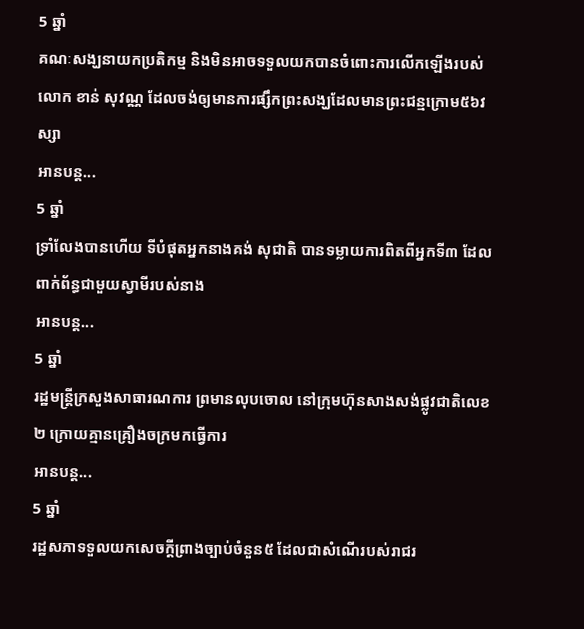5 ឆ្នាំ
គណៈសង្ឃនាយកប្រតិកម្ម និងមិនអាចទទួលយកបានចំពោះការលើកឡើងរបស់លោក ខាន់ សុវណ្ណ ដែលចង់ឲ្យមានការផ្សឹកព្រះសង្ឃដែលមានព្រះជន្មក្រោម៥៦វស្សា
អានបន្ត...
5 ឆ្នាំ
ទ្រាំលែងបានហើយ ទីបំផុតអ្នកនាងគង់ សុជាតិ បានទម្លាយការពិតពីអ្នកទី៣ ដែលពាក់ព័ន្ធជាមួយស្វាមីរបស់នាង
អានបន្ត...
5 ឆ្នាំ
រដ្ឋមន្ដ្រីក្រសួងសាធារណការ ព្រមានលុបចោល នៅក្រុមហ៊ុនសាងសង់ផ្លូវជាតិលេខ២ ក្រោយគ្មានគ្រឿងចក្រមកធ្វើការ
អានបន្ត...
5 ឆ្នាំ
រដ្ឋសភាទទួលយកសេចក្តីព្រាងច្បាប់ចំនួន៥ ដែលជាសំណើរបស់រាជរ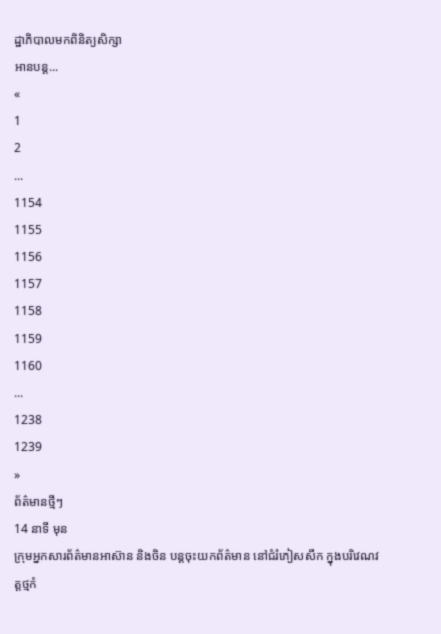ដ្ឋាភិបាលមកពិនិត្យសិក្សា
អានបន្ត...
«
1
2
...
1154
1155
1156
1157
1158
1159
1160
...
1238
1239
»
ព័ត៌មានថ្មីៗ
14 នាទី មុន
ក្រុមអ្នកសារព័ត៌មានអាស៊ាន និងចិន បន្តចុះយកព័ត៌មាន នៅជំរំភៀសសឹក ក្នុងបរិវេណវត្តថ្មកំ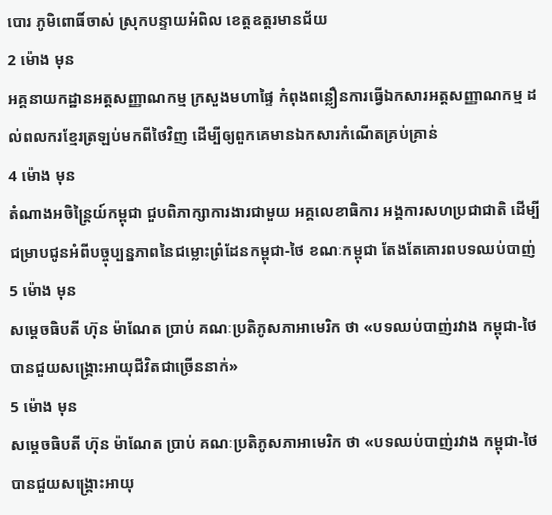បោរ ភូមិពោធិ៍ចាស់ ស្រុកបន្ទាយអំពិល ខេត្តឧត្តរមានជ័យ
2 ម៉ោង មុន
អគ្គនាយកដ្ឋានអត្តសញ្ញាណកម្ម ក្រសួងមហាផ្ទៃ កំពុងពន្លឿនការធ្វើឯកសារអត្តសញ្ញាណកម្ម ដល់ពលករខ្មែរត្រឡប់មកពីថៃវិញ ដើម្បីឲ្យពួកគេមានឯកសារកំណើតគ្រប់គ្រាន់
4 ម៉ោង មុន
តំណាងអចិន្ត្រៃយ៍កម្ពុជា ជួបពិភាក្សាការងារជាមួយ អគ្គលេខាធិការ អង្គការសហប្រជាជាតិ ដើម្បីជម្រាបជូនអំពីបច្ចុប្បន្នភាពនៃជម្លោះព្រំដែនកម្ពុជា-ថៃ ខណៈកម្ពុជា តែងតែគោរពបទឈប់បាញ់
5 ម៉ោង មុន
សម្ដេចធិបតី ហ៊ុន ម៉ាណែត ប្រាប់ គណៈប្រតិភូសភាអាមេរិក ថា «បទឈប់បាញ់រវាង កម្ពុជា-ថៃ បានជួយសង្រ្គោះអាយុជីវិតជាច្រើននាក់»
5 ម៉ោង មុន
សម្ដេចធិបតី ហ៊ុន ម៉ាណែត ប្រាប់ គណៈប្រតិភូសភាអាមេរិក ថា «បទឈប់បាញ់រវាង កម្ពុជា-ថៃ បានជួយសង្រ្គោះអាយុ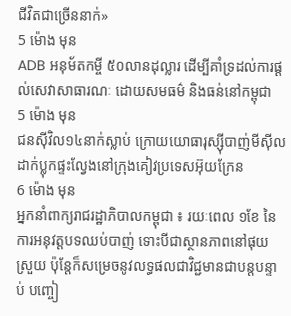ជីវិតជាច្រើននាក់»
5 ម៉ោង មុន
ADB អនុម័តកម្ចី ៥០លានដុល្លារ ដើម្បីគាំទ្រដល់ការផ្តល់សេវាសាធារណៈ ដោយសមធម៌ និងធន់នៅកម្ពុជា
5 ម៉ោង មុន
ជនស៊ីវិល១៤នាក់ស្លាប់ ក្រោយយោធារុស្ស៊ីបាញ់មីស៊ីលដាក់ប្លុកផ្ទះល្វែងនៅក្រុងគៀវប្រទេសអ៊ុយក្រែន
6 ម៉ោង មុន
អ្នកនាំពាក្យរាជរដ្ឋាភិបាលកម្ពុជា ៖ រយៈពេល ១ខែ នៃការអនុវត្តបទឈប់បាញ់ ទោះបីជាស្ថានភាពនៅផុយស្រួយ ប៉ុន្តែក៏សម្រេចនូវលទ្ធផលជាវិជ្ជមានជាបន្តបន្ទាប់ បញ្ចៀ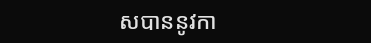សបាននូវកា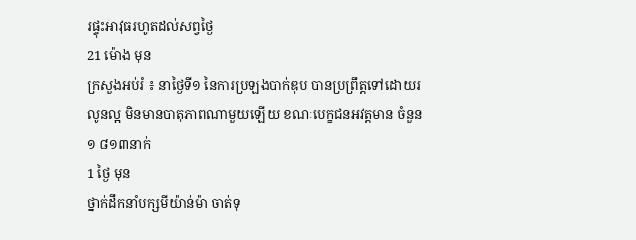រផ្ទុះអាវុធរហូតដល់សព្វថ្ងៃ
21 ម៉ោង មុន
ក្រសួងអប់រំ ៖ នាថ្ងៃទី១ នៃការប្រឡងបាក់ឌុប បានប្រព្រឹត្តទៅដោយរលូនល្អ មិនមានបាតុភាពណាមួយឡើយ ខណៈបេក្ខជនអវត្តមាន ចំនួន ១ ៨១៣នាក់
1 ថ្ងៃ មុន
ថ្នាក់ដឹកនាំបក្សមីយ៉ាន់ម៉ា ចាត់ទុ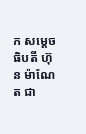ក សម្ដេចធិបតី ហ៊ុន ម៉ាណែត ជា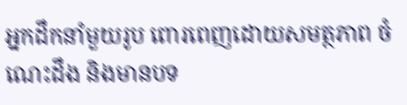អ្នកដឹកនាំមួយរូប ពោរពេញដោយសមត្ថភាព ចំណេះដឹង និងមានបទ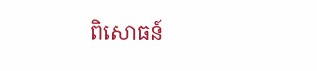ពិសោធន៍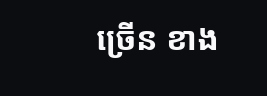ច្រើន ខាង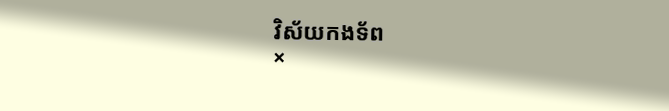វិស័យកងទ័ព
×